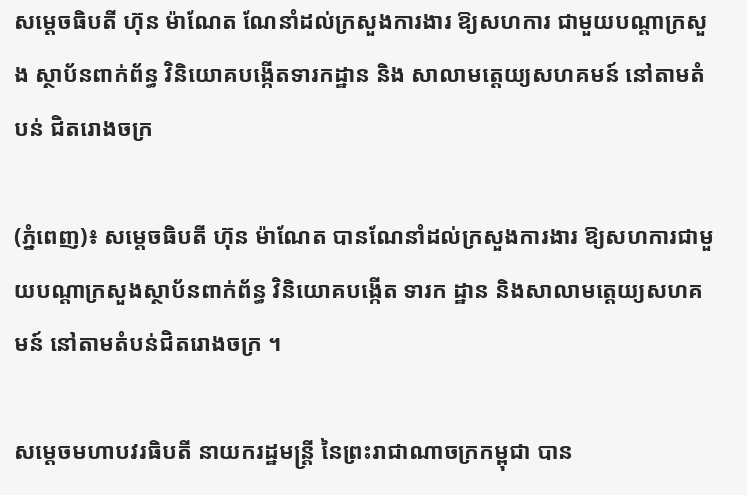សម្តេចធិបតី ហ៊ុន ម៉ាណែត ណែនាំដល់ក្រសួងការងារ ឱ្យសហការ ជាមួយបណ្តាក្រសួង ស្ថាប័នពាក់ព័ន្ធ វិនិយោគបង្កើតទារកដ្ឋាន និង សាលាមត្តេយ្យសហគមន៍ នៅតាមតំបន់ ជិតរោងចក្រ

(ភ្នំពេញ)៖ សម្តេចធិបតី ហ៊ុន ម៉ាណែត បានណែនាំដល់ក្រសួងការងារ ឱ្យសហការជាមួយបណ្តាក្រសួងស្ថាប័នពាក់ព័ន្ធ វិនិយោគបង្កើត ទារក ដ្ឋាន និងសាលាមត្តេយ្យសហគមន៍ នៅតាមតំបន់ជិតរោងចក្រ ។

សម្តេចមហាបវរធិបតី នាយករដ្ឋមន្ត្រី នៃព្រះរាជាណាចក្រកម្ពុជា បាន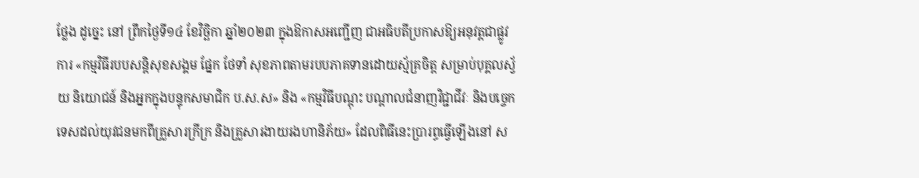ថ្លែង ដូច្នេះ នៅ ព្រឹកថ្ងៃទី១៤ ខែវិច្ឆិកា ឆ្នាំ២០២៣ ក្នុងឱកាសអញ្ជើញ ជាអធិបតីប្រកាសឱ្យអនុវត្តជាផ្លូវការ «កម្មវិធីរបបសន្តិសុខសង្គម ផ្នែក ថែទាំ សុខភាពតាមរបបភាគទានដោយស្ម័គ្រចិត្ត សម្រាប់បុគ្គលស្វ័យ និយោជន៍ និងអ្នកក្នុងបន្ទុកសមាជិក ប.ស.ស» និង «កម្មវិធីបណ្តុះ បណ្តាលជំនាញវិជ្ជាជីវៈ និងបច្ចេកទេសដល់យុវជនមកពីគ្រួសារក្រីក្រ និងគ្រួសារងាយរងហានិភ័យ» ដែលពិធីនេះប្រារព្ធធ្វើឡើងនៅ ស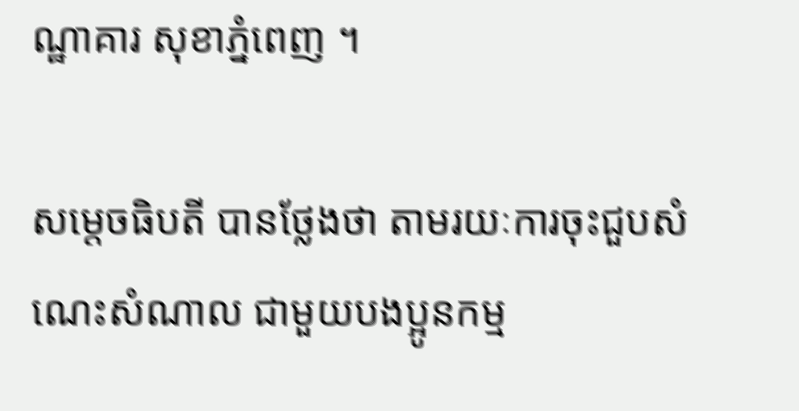ណ្ឋាគារ សុខាភ្នំពេញ ។

សម្តេចធិបតី បានថ្លែងថា តាមរយៈការចុះជួបសំណេះសំណាល ជាមួយបងប្អូនកម្ម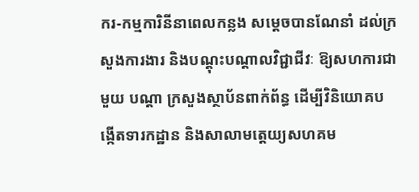ករ-កម្មការិនីនាពេលកន្លង សម្ដេចបានណែនាំ ដល់ក្រសួងការងារ និងបណ្តុះបណ្តាលវិជ្ជាជីវៈ ឱ្យសហការជាមួយ បណ្តា ក្រសួងស្ថាប័នពាក់ព័ន្ធ ដើម្បីវិនិយោគបង្កើតទារកដ្ឋាន និងសាលាមត្តេយ្យសហគម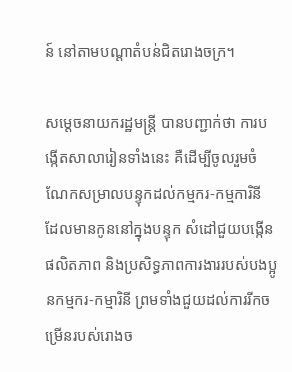ន៍ នៅតាមបណ្តាតំបន់ជិតរោងចក្រ។

សម្តេចនាយករដ្ឋមន្ត្រី បានបញ្ជាក់ថា ការបង្កើតសាលារៀនទាំងនេះ គឺដើម្បីចូលរួមចំណែកសម្រាលបន្ទុកដល់កម្មករ-កម្មការិនី ដែលមានកូននៅក្នុងបន្ទុក សំដៅជួយបង្កើនផលិតភាព និងប្រសិទ្ធភាពការងាររបស់បងប្អូនកម្មករ-កម្មារិនី ព្រមទាំងជួយដល់ការរីកចម្រើនរបស់រោងច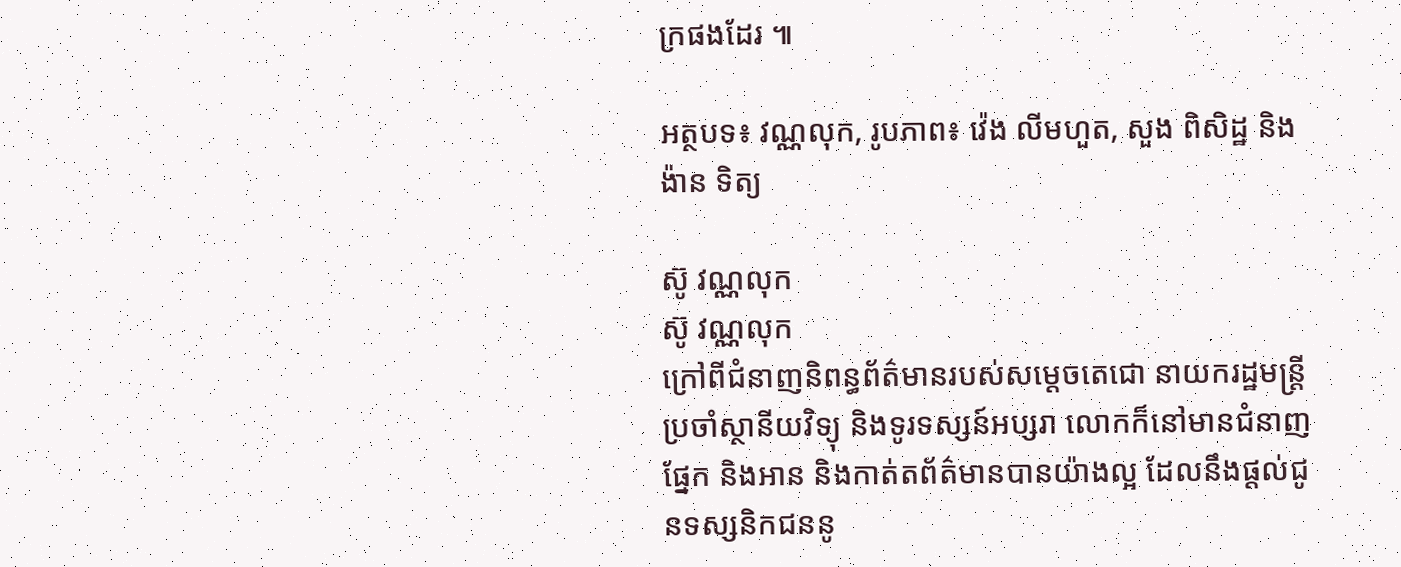ក្រផងដែរ ៕

អត្ថបទ៖ វណ្ណលុក, រូបភាព៖ វ៉េង លីមហួត, សួង ពិសិដ្ឋ និង ង៉ាន ទិត្យ

ស៊ូ វណ្ណលុក
ស៊ូ វណ្ណលុក
ក្រៅពីជំនាញនិពន្ធព័ត៌មានរបស់សម្ដេចតេជោ នាយករដ្ឋមន្ត្រីប្រចាំស្ថានីយវិទ្យុ និងទូរទស្សន៍អប្សរា លោកក៏នៅមានជំនាញផ្នែក និងអាន និងកាត់តព័ត៌មានបានយ៉ាងល្អ ដែលនឹងផ្ដល់ជូនទស្សនិកជននូ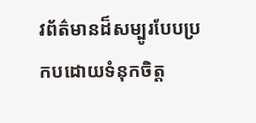វព័ត៌មានដ៏សម្បូរបែបប្រកបដោយទំនុកចិត្ត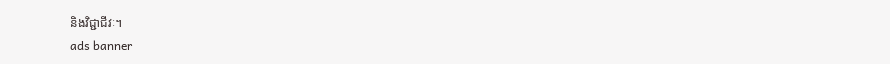និងវិជ្ជាជីវៈ។
ads banner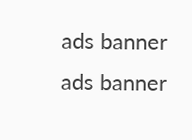ads banner
ads banner